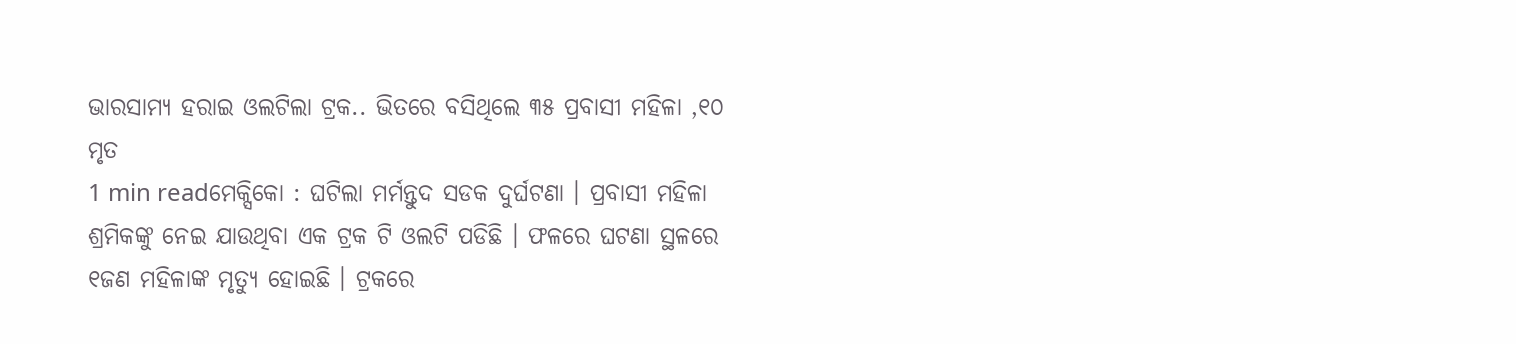ଭାରସାମ୍ୟ ହରାଇ ଓଲଟିଲା ଟ୍ରକ.. ଭିତରେ ବସିଥିଲେ ୩୫ ପ୍ରବାସୀ ମହିଳା ,୧୦ ମୃତ
1 min readମେକ୍ସିକୋ : ଘଟିଲା ମର୍ମନ୍ତୁଦ ସଡକ ଦୁର୍ଘଟଣା । ପ୍ରବାସୀ ମହିଳା ଶ୍ରମିକଙ୍କୁ ନେଇ ଯାଉଥିବା ଏକ ଟ୍ରକ ଟି ଓଲଟି ପଡିଛି । ଫଳରେ ଘଟଣା ସ୍ଥଳରେ ୧ଜଣ ମହିଳାଙ୍କ ମୃତ୍ୟୁ ହୋଇଛି । ଟ୍ରକରେ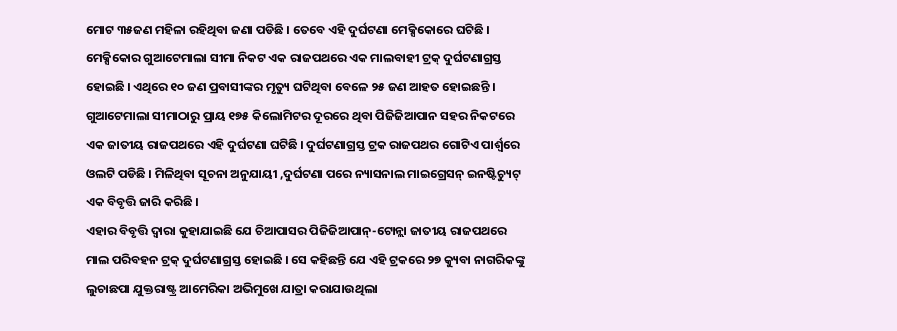ମୋଟ ୩୫ଜଣ ମହିଳା ରହିଥିବା ଜଣା ପଡିଛି । ତେବେ ଏହି ଦୁର୍ଘଟଣା ମେକ୍ସିକୋରେ ଘଟିଛି । ମେକ୍ସିକୋର ଗୁଆଟେମାଲା ସୀମା ନିକଟ ଏକ ରାଜପଥରେ ଏକ ମାଲବାହୀ ଟ୍ରକ୍ ଦୁର୍ଘଟଣାଗ୍ରସ୍ତ ହୋଇଛି । ଏଥିରେ ୧୦ ଜଣ ପ୍ରବାସୀଙ୍କର ମୃତ୍ୟୁ ଘଟିଥିବା ବେଳେ ୨୫ ଜଣ ଆହତ ହୋଇଛନ୍ତି । ଗୁଆଟେମାଲା ସୀମାଠାରୁ ପ୍ରାୟ ୧୭୫ କିଲୋମିଟର ଦୂରରେ ଥିବା ପିଜିଜିଆପାନ ସହର ନିକଟରେ ଏକ ଜାତୀୟ ରାଜପଥରେ ଏହି ଦୁର୍ଘଟଣା ଘଟିଛି । ଦୁର୍ଘଟଣାଗ୍ରସ୍ତ ଟ୍ରକ ରାଜପଥର ଗୋଟିଏ ପାର୍ଶ୍ୱରେ ଓଲଟି ପଡିଛି । ମିଳିଥିବା ସୂଚନା ଅନୁଯାୟୀ ,ଦୁର୍ଘଟଣା ପରେ ନ୍ୟାସନାଲ ମାଇଗ୍ରେସନ୍ ଇନଷ୍ଟିଚ୍ୟୁଟ୍ ଏକ ବିବୃତ୍ତି ଜାରି କରିଛି ।
ଏହାର ବିବୃତ୍ତି ଦ୍ୱାରା କୁହାଯାଇଛି ଯେ ଚିଆପାସର ପିଜିଜିଆପାନ୍-ଟୋନ୍ଲା ଜାତୀୟ ରାଜପଥରେ ମାଲ ପରିବହନ ଟ୍ରକ୍ ଦୁର୍ଘଟଣାଗ୍ରସ୍ତ ହୋଇଛି । ସେ କହିଛନ୍ତି ଯେ ଏହି ଟ୍ରକରେ ୨୭ କ୍ୟୁବା ନାଗରିକଙ୍କୁ ଲୁଚାଛପା ଯୁକ୍ତରାଷ୍ଟ୍ର ଆମେରିକା ଅଭିମୁଖେ ଯାତ୍ରା କରାଯାଉଥିଲା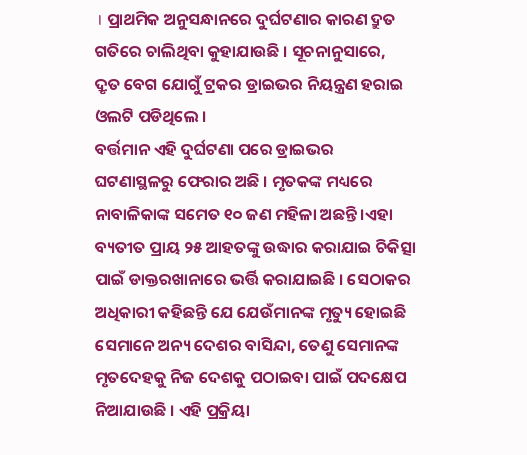। ପ୍ରାଥମିକ ଅନୁସନ୍ଧାନରେ ଦୁର୍ଘଟଣାର କାରଣ ଦ୍ରୁତ ଗତିରେ ଚାଲିଥିବା କୁହାଯାଉଛି । ସୂଚନାନୁସାରେ, ଦ୍ରୃତ ବେଗ ଯୋଗୁଁ ଟ୍ରକର ଡ୍ରାଇଭର ନିୟନ୍ତ୍ରଣ ହରାଇ ଓଲଟି ପଡିଥିଲେ ।
ବର୍ତ୍ତମାନ ଏହି ଦୁର୍ଘଟଣା ପରେ ଡ୍ରାଇଭର ଘଟଣାସ୍ଥଳରୁ ଫେରାର ଅଛି । ମୃତକଙ୍କ ମଧ୍ୟରେ ନାବାଳିକାଙ୍କ ସମେତ ୧୦ ଜଣ ମହିଳା ଅଛନ୍ତି ।ଏହା ବ୍ୟତୀତ ପ୍ରାୟ ୨୫ ଆହତଙ୍କୁ ଉଦ୍ଧାର କରାଯାଇ ଚିକିତ୍ସା ପାଇଁ ଡାକ୍ତରଖାନାରେ ଭର୍ତ୍ତି କରାଯାଇଛି । ସେଠାକର ଅଧିକାରୀ କହିଛନ୍ତି ଯେ ଯେଉଁମାନଙ୍କ ମୃତ୍ୟୁ ହୋଇଛି ସେମାନେ ଅନ୍ୟ ଦେଶର ବାସିନ୍ଦା, ତେଣୁ ସେମାନଙ୍କ ମୃତଦେହକୁ ନିଜ ଦେଶକୁ ପଠାଇବା ପାଇଁ ପଦକ୍ଷେପ ନିଆଯାଉଛି । ଏହି ପ୍ରକ୍ରିୟା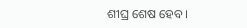ଶୀଘ୍ର ଶେଷ ହେବ ।